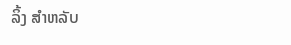ລິ້ງ ສຳຫລັບ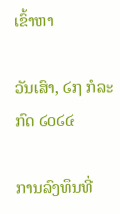ເຂົ້າຫາ

ວັນເສົາ, ໒໗ ກໍລະກົດ ໒໐໒໔

ການລົງທຶນທີ່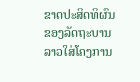ຂາດປະສິດທິຜົນຂອງລັດຖະບານລາວໃສ່ໂຄງການ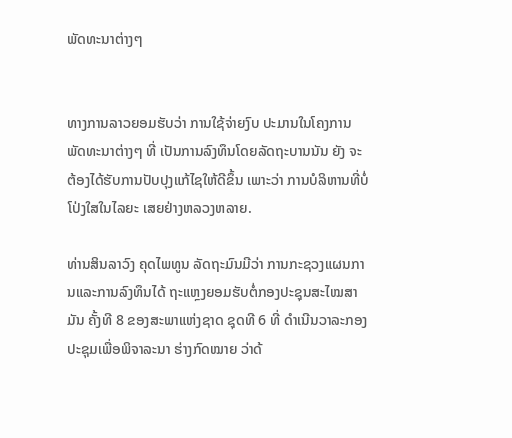ພັດທະນາຕ່າງໆ


ທາງການລາວຍອມຮັບວ່າ ການໃຊ້ຈ່າຍງົບ ປະມານໃນໂຄງການພັດທະນາຕ່າງໆ ທີ່ ເປັນການລົງທຶນໂດຍລັດຖະບານນັນ ຍັງ ຈະຕ້ອງໄດ້ຮັບການປັບປຸງແກ້ໄຊໃຫ້ດີຂຶ້ນ ເພາະວ່າ ການບໍລິຫານທີ່ບໍ່ໂປ່ງໃສໃນໄລຍະ ເສຍຢ່າງຫລວງຫລາຍ.

ທ່ານສິນລາວົງ ຄຸດໄພທູນ ລັດຖະມົນມີວ່າ ການກະຊວງແຜນການແລະການລົງທຶນໄດ້ ຖະແຫຼງຍອມຮັບຕໍ່ກອງປະຊຸນສະໄໝສາມັນ ຄັ້ງທີ 8 ຂອງສະພາແຫ່ງຊາດ ຊຸດທີ 6 ທີ່ ດຳເນີນວາລະກອງປະຊຸມເພື່ອພິຈາລະນາ ຮ່າງກົດໝາຍ ວ່າດ້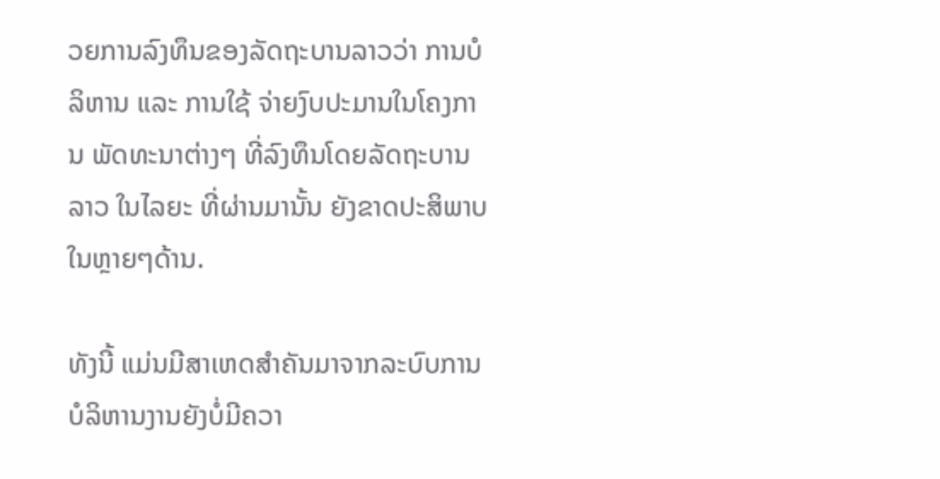ວຍການລົງທຶນຂອງລັດຖະບານລາວວ່າ ການບໍລິຫານ ແລະ ການໃຊ້ ຈ່າຍງົບປະມານໃນໂຄງການ ພັດທະນາຕ່າງໆ ທີ່ລົງທຶນໂດຍລັດຖະບານລາວ ໃນໄລຍະ ທີ່ຜ່ານມານັ້ນ ຍັງຂາດປະສິພາບໃນຫຼາຍໆດ້ານ.

ທັງນີ້ ແມ່ນມີສາເຫດສຳຄັນມາຈາກລະບົບການບໍລິຫານງານຍັງບໍ່ມີຄວາ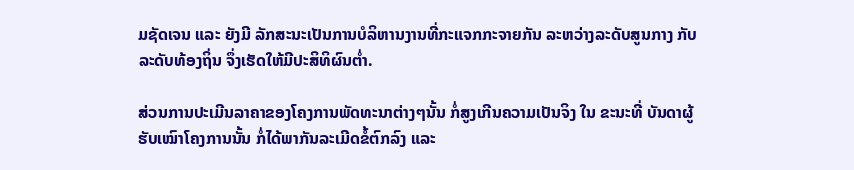ມຊັດເຈນ ແລະ ຍັງມີ ລັກສະນະເປັນການບໍລິຫານງານທີ່ກະແຈກກະຈາຍກັນ ລະຫວ່າງລະດັບສູນກາງ ກັບລະດັບທ້ອງຖິ່ນ ຈຶ່ງເຮັດໃຫ້ມີປະສິທິຜົນຕໍ່າ.

ສ່ວນການປະເມີນລາຄາຂອງໂຄງການພັດທະນາຕ່າງໆນັ້ນ ກໍ່ສູງເກີນຄວາມເປັນຈິງ ໃນ ຂະນະທີ່ ບັນດາຜູ້ຮັບເໝົາໂຄງການນັ້ນ ກໍ່ໄດ້ພາກັນລະເມີດຂໍ້ຕົກລົງ ແລະ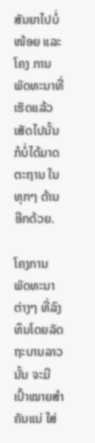ສັນຍາໄປບໍ່ ໜ້ອຍ ແລະ ໂຄງ ການພັດທະນາທີ່ເຮັດແລ້ວເສັດໄປນັ້ນ ກໍບໍ່ໄດ້ມາດຕະຖານ ໃນທຸກໆ ດ້ານອີກດ້ວຍ.

ໂຄງການພັດທະນາຕ່າງໆ ທີ່ລົງທຶນໂດຍລັດຖະບານລາວນັ້ນ ຈະມີເປົ້າໝາຍສຳຄັນແນ່ ໃສ່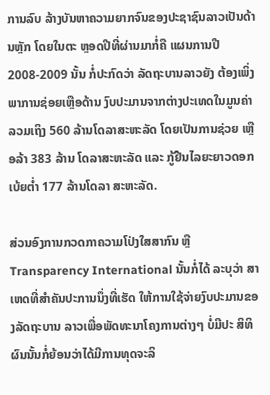ການລົບ ລ້າງບັນຫາຄວາມຍາກຈົນຂອງປະຊາຊົນລາວເປັນດ້ານຫຼັກ ໂດຍໃນຕະ ຫຼອດປີທີ່ຜ່ານມາກໍ່ຄື ແຜນການປີ 2008-2009 ນັ້ນ ກໍ່ປະກົດວ່າ ລັດຖະບານລາວຍັງ ຕ້ອງເພິ່ງພາການຊ່ອຍເຫຼືອດ້ານ ງົບປະມານຈາກຕ່າງປະເທດໃນມູນຄ່າລວມເຖິງ 560 ລ້ານໂດລາສະຫະລັດ ໂດຍເປັນການຊ່ວຍ ເຫຼືອລ້າ 383 ລ້ານ ໂດລາສະຫະລັດ ແລະ ກູ້ຢືນໄລຍະຍາວດອກເບ້ຍຕໍ່າ 177 ລ້ານໂດລາ ສະຫະລັດ.

ສ່ວນອົງການກວດກາຄວາມໂປ່ງໃສສາກົນ ຫຼື Transparency International ນັ້ນກໍ່ໄດ້ ລະບຸວ່າ ສາເຫດທີ່ສຳຄັນປະການນຶ່ງທີ່ເຮັດ ໃຫ້ການໃຊ້ຈ່າຍງົບປະມານຂອງລັດຖະບານ ລາວເພື່ອພັດທະນາໂຄງການຕ່າງໆ ບໍ່ມີປະ ສິທິຜົນນັ້ນກໍ່ຍ້ອນວ່າໄດ້ມີການທຸດຈະລິ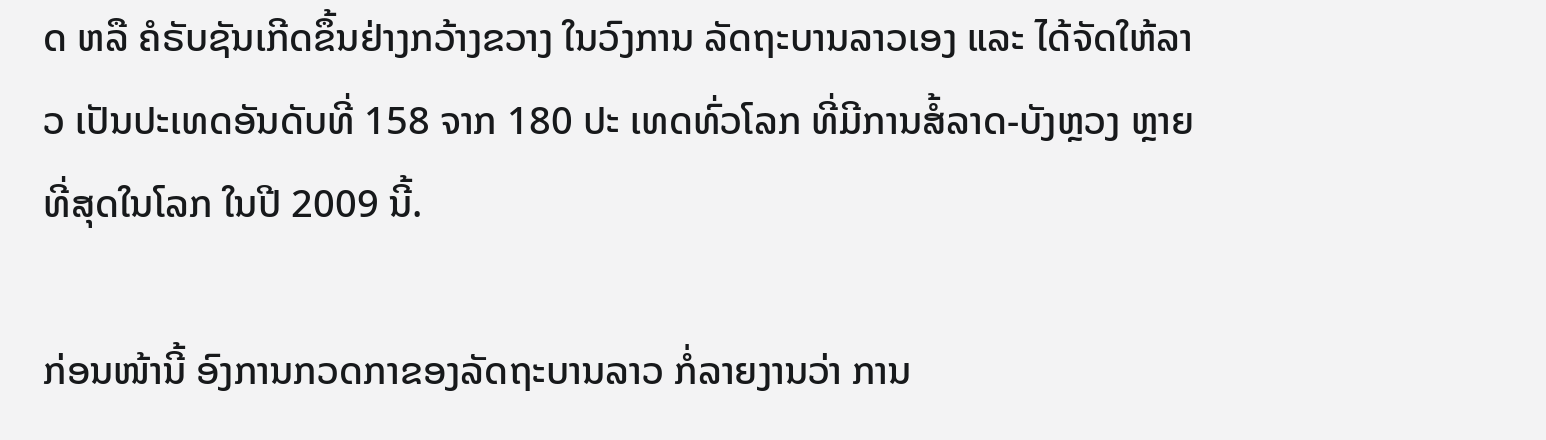ດ ຫລື ຄໍຣັບຊັນເກີດຂຶ້ນຢ່າງກວ້າງຂວາງ ໃນວົງການ ລັດຖະບານລາວເອງ ແລະ ໄດ້ຈັດໃຫ້ລາວ ເປັນປະເທດອັນດັບທີ່ 158 ຈາກ 180 ປະ ເທດທົ່ວໂລກ ທີ່ມີການສໍ້ລາດ-ບັງຫຼວງ ຫຼາຍ ທີ່ສຸດໃນໂລກ ໃນປີ 2009 ນີ້.

ກ່ອນໜ້ານີ້ ອົງການກວດກາຂອງລັດຖະບານລາວ ກໍ່ລາຍງານວ່າ ການ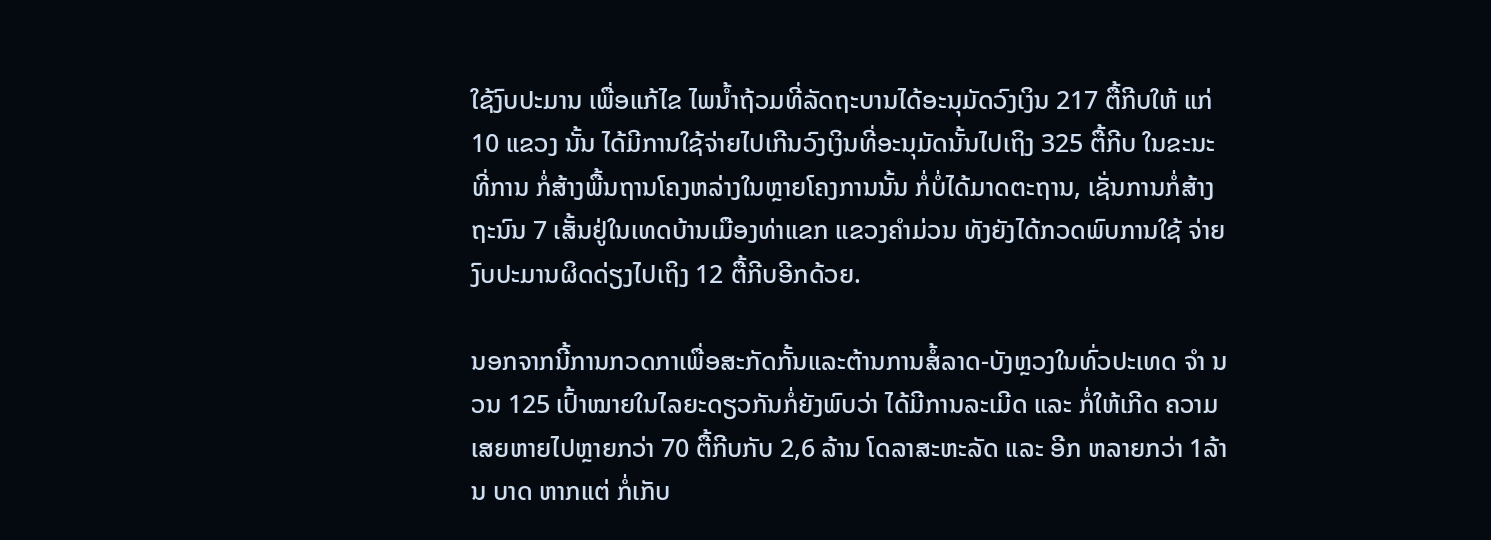ໃຊ້ງົບປະມານ ເພື່ອແກ້ໄຂ ໄພນໍ້າຖ້ວມທີ່ລັດຖະບານໄດ້ອະນຸມັດວົງເງິນ 217 ຕື້ກີບໃຫ້ ແກ່ 10 ແຂວງ ນັ້ນ ໄດ້ມີການໃຊ້ຈ່າຍໄປເກີນວົງເງິນທີ່ອະນຸມັດນັ້ນໄປເຖິງ 325 ຕື້ກີບ ໃນຂະນະທີ່ການ ກໍ່ສ້າງພື້ນຖານໂຄງຫລ່າງໃນຫຼາຍໂຄງການນັ້ນ ກໍ່ບໍ່ໄດ້ມາດຕະຖານ, ເຊັ່ນການກໍ່ສ້າງ ຖະນົນ 7 ເສັ້ນຢູ່ໃນເທດບ້ານເມືອງທ່າແຂກ ແຂວງຄຳມ່ວນ ທັງຍັງໄດ້ກວດພົບການໃຊ້ ຈ່າຍງົບປະມານຜິດດ່ຽງໄປເຖິງ 12 ຕື້ກີບອີກດ້ວຍ.

ນອກຈາກນີ້ການກວດກາເພື່ອສະກັດກັ້ນແລະຕ້ານການສໍ້ລາດ-ບັງຫຼວງໃນທົ່ວປະເທດ ຈຳ ນວນ 125 ເປົ້າໝາຍໃນໄລຍະດຽວກັນກໍ່ຍັງພົບວ່າ ໄດ້ມີການລະເມີດ ແລະ ກໍ່ໃຫ້ເກີດ ຄວາມເສຍຫາຍໄປຫຼາຍກວ່າ 70 ຕື້ກີບກັບ 2,6 ລ້ານ ໂດລາສະຫະລັດ ແລະ ອີກ ຫລາຍກວ່າ 1ລ້ານ ບາດ ຫາກແຕ່ ກໍ່ເກັບ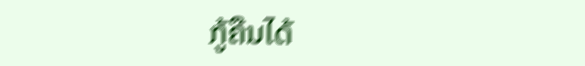ກູ້ຄືນໄດ້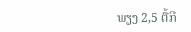ພຽງ 2,5 ຕື້ກີ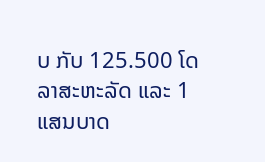ບ ກັບ 125.500 ໂດລາສະຫະລັດ ແລະ 1 ແສນບາດ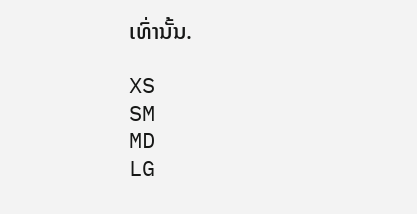ເທົ່ານັ້ນ.

XS
SM
MD
LG